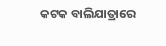କଟକ ବାଲିଯାତ୍ରାରେ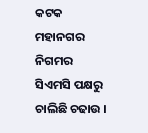କଟକ ମହାନଗର ନିଗମର ସିଏମସି ପକ୍ଷରୁ ଚାଲିଛି ଚଢାଉ ।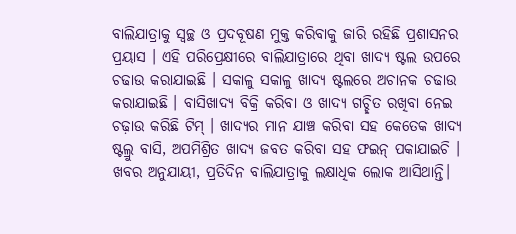ବାଲିଯାତ୍ରାକୁ ସ୍ୱଚ୍ଛ ଓ ପ୍ରଦବୂଷଣ ମୁକ୍ତ କରିବାକୁ ଜାରି ରହିଛି ପ୍ରଶାସନର ପ୍ରୟାସ । ଏହି ପରିପ୍ରେକ୍ଷୀରେ ବାଲିଯାତ୍ରାରେ ଥିବା ଖାଦ୍ୟ ଷ୍ଟଲ ଉପରେ ଚଢାଉ କରାଯାଇଛି । ସକାଳୁ ସକାଳୁ ଖାଦ୍ୟ ଷ୍ଟଲରେ ଅଚାନକ ଚଢାଉ କରାଯାଇଛି । ବାସିଖାଦ୍ୟ ବିକ୍ରି କରିବା ଓ ଖାଦ୍ୟ ଗଚ୍ଛିତ ରଖିବା ନେଇ ଚଢ଼ାଉ କରିଛି ଟିମ୍ । ଖାଦ୍ୟର ମାନ ଯାଞ୍ଚ କରିବା ସହ କେତେକ ଖାଦ୍ୟ ଷ୍ଟଲ୍ରୁ ବାସି, ଅପମିଶ୍ରିତ ଖାଦ୍ୟ ଜବତ କରିବା ସହ ଫଇନ୍ ପକାଯାଇଚି । ଖବର ଅନୁଯାୟୀ, ପ୍ରତିଦିନ ବାଲିଯାତ୍ରାକୁ ଲକ୍ଷାଧିକ ଲୋକ ଆସିଥାନ୍ତି।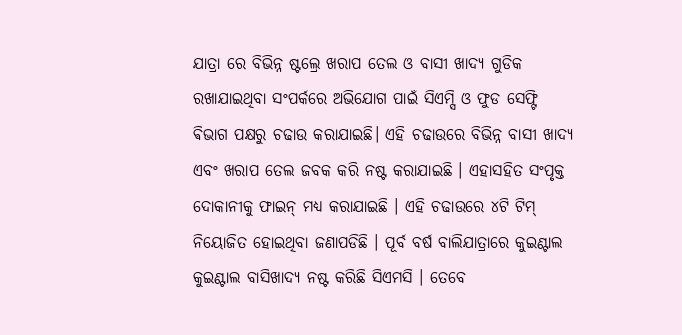ଯାତ୍ରା ରେ ବିଭିନ୍ନ ଷ୍ଟଲ୍ରେ ଖରାପ ତେଲ ଓ ବାସୀ ଖାଦ୍ୟ ଗୁଡିକ ରଖାଯାଇଥିବା ସଂପର୍କରେ ଅଭିଯୋଗ ପାଇଁ ସିଏମ୍ସି ଓ ଫୁଡ ସେଫ୍ଟି ଵିଭାଗ ପକ୍ଷରୁ ଚଢାଉ କରାଯାଇଛି। ଏହି ଚଢାଉରେ ବିଭିନ୍ନ ବାସୀ ଖାଦ୍ୟ ଏବଂ ଖରାପ ତେଲ ଜବକ କରି ନଷ୍ଟ କରାଯାଇଛି । ଏହାସହିତ ସଂପୃକ୍ତ ଦୋକାନୀକୁ ଫାଇନ୍ ମଧ୍ୟ କରାଯାଇଛି । ଏହି ଚଢାଉରେ ୪ଟି ଟିମ୍ ନିୟୋଜିତ ହୋଇଥିବା ଜଣାପଡିଛି । ପୂର୍ବ ବର୍ଷ ବାଲିଯାତ୍ରାରେ କୁଇଣ୍ଟାଲ କୁଇଣ୍ଟାଲ ବାସିଖାଦ୍ୟ ନଷ୍ଟ କରିଛି ସିଏମସି । ତେବେ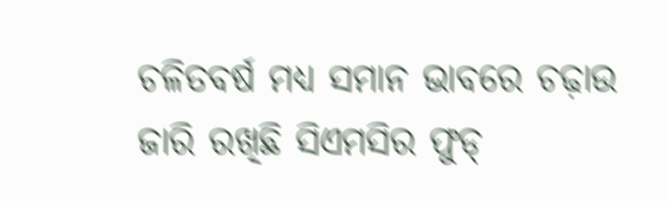ଚଳିତବର୍ଷ ମଧ୍ୟ ସମାନ ଭାବରେ ଚଢ଼ାଉ ଜାରି ରଖିଛି ସିଏମସିର ଫୁଡ୍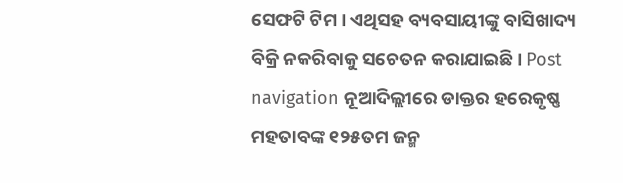ସେଫଟି ଟିମ । ଏଥିସହ ବ୍ୟବସାୟୀଙ୍କୁ ବାସିଖାଦ୍ୟ ବିକ୍ରି ନକରିବାକୁ ସଚେତନ କରାଯାଇଛି । Post navigation ନୂଆଦିଲ୍ଲୀରେ ଡାକ୍ତର ହରେକୃଷ୍ଣ ମହତାବଙ୍କ ୧୨୫ତମ ଜନ୍ମ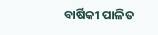ବାର୍ଷିକୀ ପାଳିତ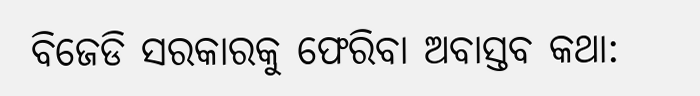ବିଜେଡି ସରକାରକୁ ଫେରିବା ଅବାସ୍ତବ କଥା: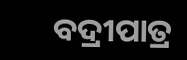ବଦ୍ରୀପାତ୍ର